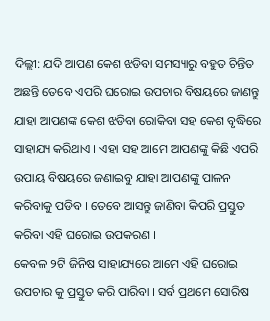ଦିଲ୍ଲୀ: ଯଦି ଆପଣ କେଶ ଝଡିବା ସମସ୍ୟାରୁ ବହୁତ ଚିନ୍ତିତ ଅଛନ୍ତି ତେବେ ଏପରି ଘରୋଇ ଉପଚାର ବିଷୟରେ ଜାଣନ୍ତୁ ଯାହା ଆପଣଙ୍କ କେଶ ଝଡିବା ରୋକିବା ସହ କେଶ ବୃଦ୍ଧିରେ ସାହାଯ୍ୟ କରିଥାଏ । ଏହା ସହ ଆମେ ଆପଣଙ୍କୁ କିଛି ଏପରି ଉପାୟ ବିଷୟରେ ଜଣାଇବୁ ଯାହା ଆପଣଙ୍କୁ ପାଳନ କରିବାକୁ ପଡିବ । ତେବେ ଆସନ୍ତୁ ଜାଣିବା କିପରି ପ୍ରସ୍ତୁତ କରିବା ଏହି ଘରୋଇ ଉପକରଣ ।
କେବଳ ୨ଟି ଜିନିଷ ସାହାଯ୍ୟରେ ଆମେ ଏହି ଘରୋଇ ଉପଚାର କୁ ପ୍ରସ୍ତୁତ କରି ପାରିବା । ସର୍ବ ପ୍ରଥମେ ସୋରିଷ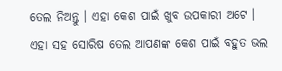ତେଲ ନିଅନ୍ତୁ । ଏହା କେଶ ପାଇଁ ଖୁବ ଉପକାରୀ ଅଟେ । ଏହା ସହ ସୋରିଷ ତେଲ ଆପଣଙ୍କ କେଶ ପାଇଁ ବହୁତ ଭଲ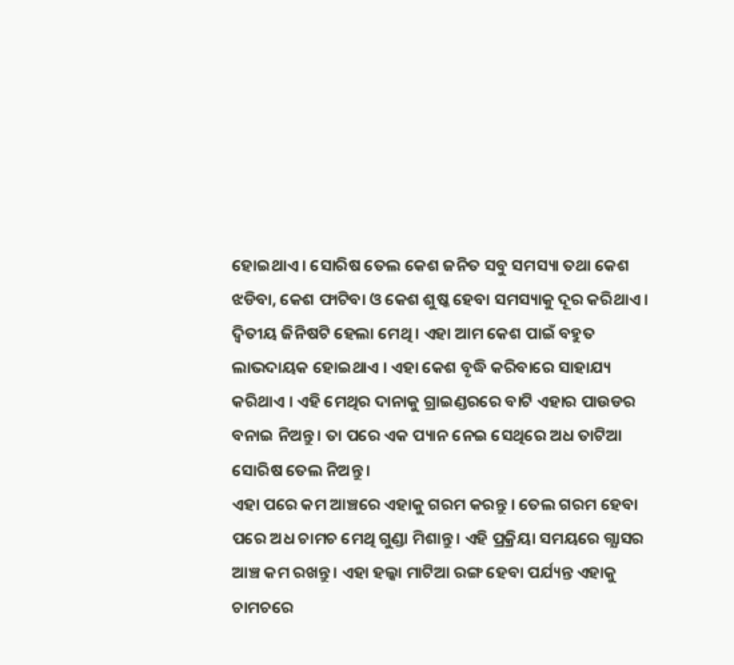ହୋଇଥାଏ । ସୋରିଷ ତେଲ କେଶ ଜନିତ ସବୁ ସମସ୍ୟା ତଥା କେଶ ଝଡିବା, କେଶ ଫାଟିବା ଓ କେଶ ଶୁଷ୍କ ହେବା ସମସ୍ୟାକୁ ଦୂର କରିଥାଏ । ଦ୍ଵିତୀୟ ଜିନିଷଟି ହେଲା ମେଥି । ଏହା ଆମ କେଶ ପାଇଁ ବହୁତ ଲାଭଦାୟକ ହୋଇଥାଏ । ଏହା କେଶ ବୃଦ୍ଧି କରିବାରେ ସାହାଯ୍ୟ କରିଥାଏ । ଏହି ମେଥିର ଦାନାକୁ ଗ୍ରାଇଣ୍ଡରରେ ବାଟି ଏହାର ପାଉଡର ବନାଇ ନିଅନ୍ତୁ । ତା ପରେ ଏକ ପ୍ୟାନ ନେଇ ସେଥିରେ ଅଧ ତାଟିଆ ସୋରିଷ ତେଲ ନିଅନ୍ତୁ ।
ଏହା ପରେ କମ ଆଞ୍ଚରେ ଏହାକୁ ଗରମ କରନ୍ତୁ । ତେଲ ଗରମ ହେବା ପରେ ଅଧ ଚାମଚ ମେଥି ଗୁଣ୍ଡା ମିଶାନ୍ତୁ । ଏହି ପ୍ରକ୍ରିୟା ସମୟରେ ଗ୍ଯାସର ଆଞ୍ଚ କମ ରଖନ୍ତୁ । ଏହା ହଲ୍କା ମାଟିଆ ରଙ୍ଗ ହେବା ପର୍ଯ୍ୟନ୍ତ ଏହାକୁ ଚାମଚରେ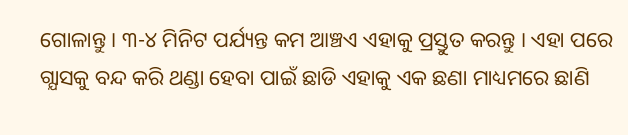ଗୋଳାନ୍ତୁ । ୩-୪ ମିନିଟ ପର୍ଯ୍ୟନ୍ତ କମ ଆଞ୍ଚଏ ଏହାକୁ ପ୍ରସ୍ତୁତ କରନ୍ତୁ । ଏହା ପରେ ଗ୍ଯାସକୁ ବନ୍ଦ କରି ଥଣ୍ଡା ହେବା ପାଇଁ ଛାଡି ଏହାକୁ ଏକ ଛଣା ମାଧ୍ୟମରେ ଛାଣି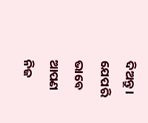ଦିଅନ୍ତୁ । ଯେପରି ଭାବେ ଆପଣ ନିଜ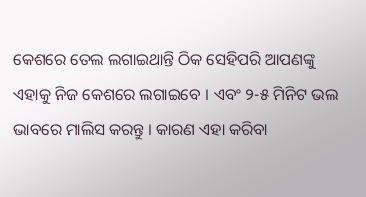କେଶରେ ତେଲ ଲଗାଇଥାନ୍ତି ଠିକ ସେହିପରି ଆପଣଙ୍କୁ ଏହାକୁ ନିଜ କେଶରେ ଲଗାଇବେ । ଏବଂ ୨-୫ ମିନିଟ ଭଲ ଭାବରେ ମାଲିସ କରନ୍ତୁ । କାରଣ ଏହା କରିବା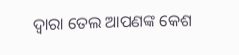ଦ୍ଵାରା ତେଲ ଆପଣଙ୍କ କେଶ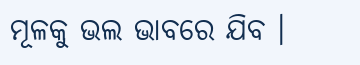ମୂଳକୁ ଭଲ ଭାବରେ ଯିବ ।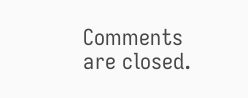Comments are closed.